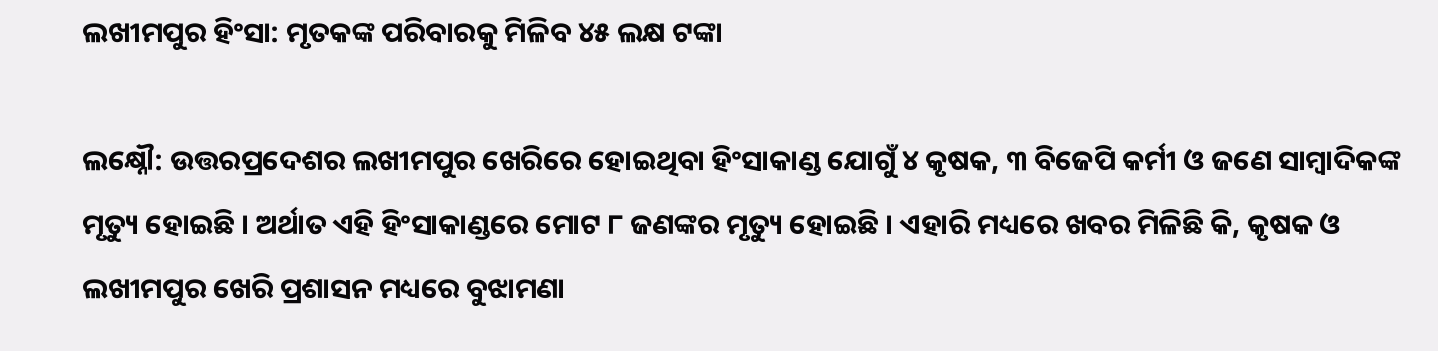ଲଖୀମପୁର ହିଂସା: ମୃତକଙ୍କ ପରିବାରକୁ ମିଳିବ ୪୫ ଲକ୍ଷ ଟଙ୍କା

ଲକ୍ଷ୍ନୌ: ଉତ୍ତରପ୍ରଦେଶର ଲଖୀମପୁର ଖେରିରେ ହୋଇଥିବା ହିଂସାକାଣ୍ଡ ଯୋଗୁଁ ୪ କୃଷକ, ୩ ବିଜେପି କର୍ମୀ ଓ ଜଣେ ସାମ୍ବାଦିକଙ୍କ ମୃତ୍ୟୁ ହୋଇଛି । ଅର୍ଥାତ ଏହି ହିଂସାକାଣ୍ଡରେ ମୋଟ ୮ ଜଣଙ୍କର ମୃତ୍ୟୁ ହୋଇଛି । ଏହାରି ମଧ୍ୟରେ ଖବର ମିଳିଛି କି, କୃଷକ ଓ ଲଖୀମପୁର ଖେରି ପ୍ରଶାସନ ମଧ୍ୟରେ ବୁଝାମଣା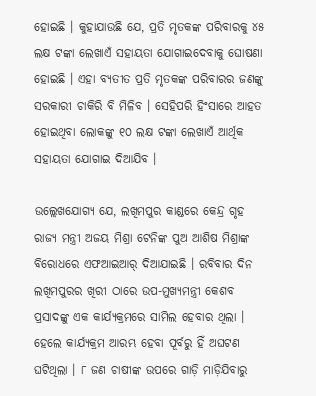ହୋଇଛି । କୁହାଯାଉଛି ଯେ, ପ୍ରତି ମୃତକଙ୍କ ପରିବାରକୁ ୪୫ ଲକ୍ଷ ଟଙ୍କା ଲେଖାଏଁ ସହାୟତା ଯୋଗାଇଦେବାକୁ ଘୋଷଣା ହୋଇଛି । ଏହା ବ୍ୟତୀତ ପ୍ରତି ମୃତକଙ୍କ ପରିବାରର ଜଣଙ୍କୁ ସରକାରୀ ଚାକିରି ବି ମିଳିବ । ସେହିପରି ହିଂସାରେ ଆହତ ହୋଇଥିବା ଲୋକଙ୍କୁ ୧୦ ଲକ୍ଷ ଟଙ୍କା ଲେଖାଏଁ ଆର୍ଥିକ ସହାୟତା ଯୋଗାଇ ଦିଆଯିବ ।

ଉଲ୍ଲେଖଯୋଗ୍ୟ ଯେ, ଲଖିମପୁର କାଣ୍ଡରେ କେନ୍ଦ୍ର ଗୃହ ରାଜ୍ୟ ମନ୍ତ୍ରୀ ଅଜୟ ମିଶ୍ରା ଟେନିଙ୍କ ପୁଅ ଆଶିଷ ମିଶ୍ରାଙ୍କ ବିରୋଧରେ ଏଫଆଇଆର୍ ଦିଆଯାଇଛି । ରବିବାର ଦିନ ଲଖିମପୁରର ଖିରୀ ଠାରେ ଉପ-ମୁଖ୍ୟମନ୍ତ୍ରୀ କେଶବ ପ୍ରସାଦଙ୍କୁ ଏକ କାର୍ଯ୍ୟକ୍ରମରେ ସାମିଲ ହେବାର ଥିଲା । ହେଲେ କାର୍ଯ୍ୟକ୍ରମ ଆରମ୍ଭ ହେବା ପୂର୍ବରୁ ହିଁ ଅଘଟଣ ଘଟିଥିଲା । ୮ ଜଣ ଚାଷୀଙ୍କ ଉପରେ ଗାଡ଼ି ମାଡ଼ିଯିବାରୁ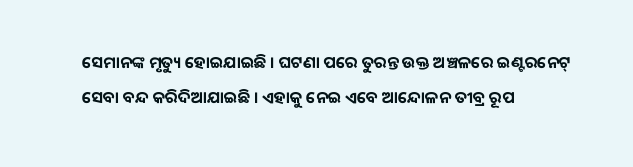ସେମାନଙ୍କ ମୃତ୍ୟୁ ହୋଇଯାଇଛି । ଘଟଣା ପରେ ତୁରନ୍ତ ଉକ୍ତ ଅଞ୍ଚଳରେ ଇଣ୍ଟରନେଟ୍ ସେବା ବନ୍ଦ କରିଦିଆଯାଇଛି । ଏହାକୁ ନେଇ ଏବେ ଆନ୍ଦୋଳନ ତୀବ୍ର ରୂପ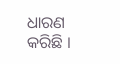ଧାରଣ କରିଛି ।